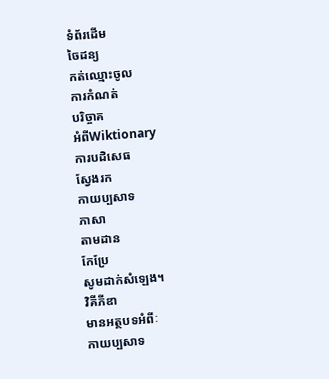ទំព័រដើម
ចៃដន្យ
កត់ឈ្មោះចូល
ការកំណត់
បរិច្ចាគ
អំពីWiktionary
ការបដិសេធ
ស្វែងរក
កាយប្បសាទ
ភាសា
តាមដាន
កែប្រែ
សូមដាក់សំឡេង។
វិគីភីឌា
មានអត្ថបទអំពីៈ
កាយប្បសាទ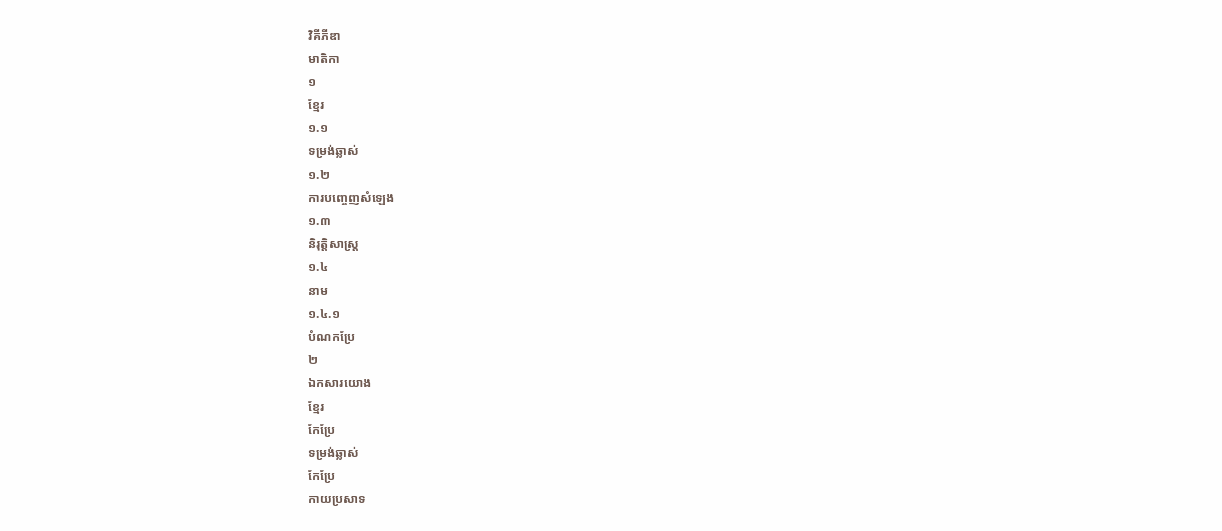វិគីភីឌា
មាតិកា
១
ខ្មែរ
១.១
ទម្រង់ឆ្លាស់
១.២
ការបញ្ចេញសំឡេង
១.៣
និរុត្តិសាស្ត្រ
១.៤
នាម
១.៤.១
បំណកប្រែ
២
ឯកសារយោង
ខ្មែរ
កែប្រែ
ទម្រង់ឆ្លាស់
កែប្រែ
កាយប្រសាទ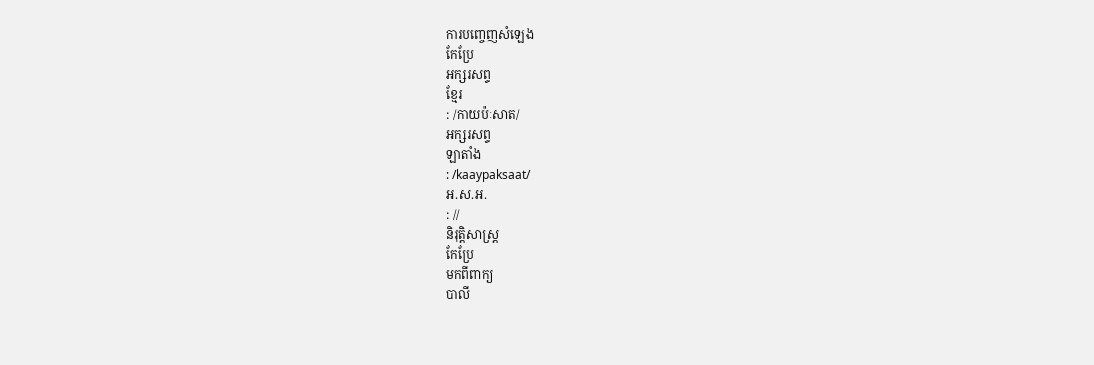ការបញ្ចេញសំឡេង
កែប្រែ
អក្សរសព្ទ
ខ្មែរ
: /កាយប៉ៈសាត/
អក្សរសព្ទ
ឡាតាំង
: /kaaypaksaat/
អ.ស.អ.
: //
និរុត្តិសាស្ត្រ
កែប្រែ
មកពីពាក្យ
បាលី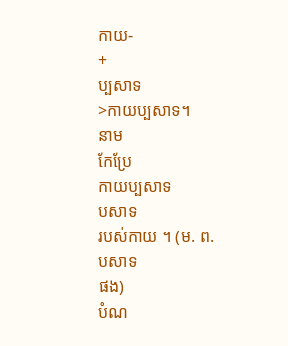កាយ-
+
ប្បសាទ
>កាយប្បសាទ។
នាម
កែប្រែ
កាយប្បសាទ
បសាទ
របស់កាយ ។ (ម. ព.
បសាទ
ផង)
បំណ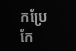កប្រែ
កែ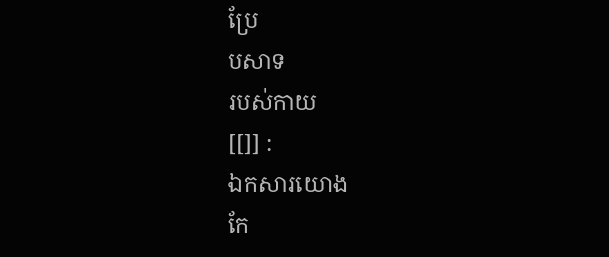ប្រែ
បសាទ
របស់កាយ
[[]] :
ឯកសារយោង
កែ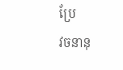ប្រែ
វចនានុ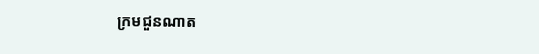ក្រមជួនណាត